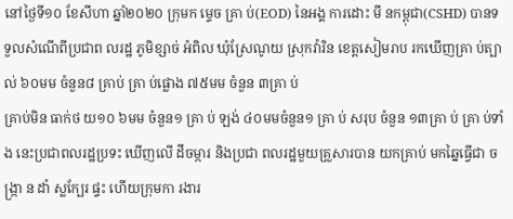នៅថ្ងៃទី១០ ខែសីហា ឆ្នាំ២០២០ ក្រុមក ម្ទេច គ្រា ប់(EOD) នៃអង្គ ការដោះ មី នកម្ពុជា(CSHD) បានទទួលសំណើពីប្រជាព លរដ្ឋ ភូមិខ្សាច់ អំពិល ឃុំស្រែណូយ ស្រុកវ៉ារិន ខេត្តសៀមរាប រកឃើញគ្រា ប់ត្បាល់ ៦០មម ចំនួន៨ គ្រាប់ គ្រា ប់ផ្លោង ៧៥មម ចំនួន ៣គ្រា ប់
គ្រាប់មិន ធាក់ថ យ១០ ៦មម ចំនួន១ គ្រា ប់ ឡង់ ៤០មមចំនួន១ គ្រា ប់ សរុប ចំនួន ១៣គ្រា ប់ គ្រា ប់ទាំង នេះប្រជាពលរដ្ឋប្រទះ ឃើញលើ ដីចម្ការ និងប្រជា ពលរដ្ឋមួយគ្រួសារបាន យកគ្រាប់ មកឆ្នៃធ្វើជា ច ង្រ្កា ន ដាំ ស្លក្បែរ ផ្ទះ ហើយក្រុមកា រងារ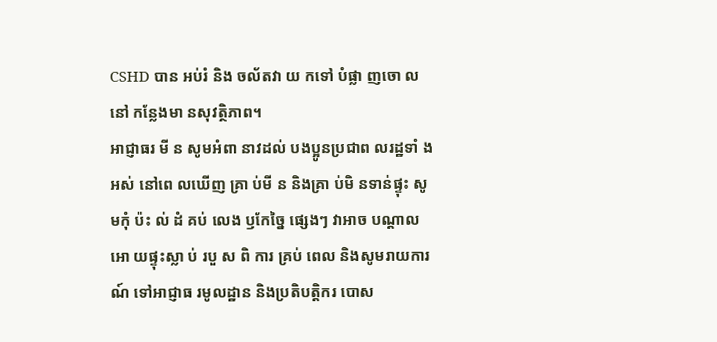CSHD បាន អប់រំ និង ចល័តវា យ កទៅ បំផ្លា ញចោ លនៅ កន្លែងមា នសុវត្ថិភាព។
អាជ្ញាធរ មី ន សូមអំពា នាវដល់ បងប្អូនប្រជាព លរដ្ឋទាំ ងអស់ នៅពេ លឃើញ គ្រា ប់មី ន និងគ្រា ប់មិ នទាន់ផ្ទុះ សូមកុំ ប៉ះ ល់ ដំ គប់ លេង ឫកែច្នៃ ផ្សេងៗ វាអាច បណ្តាល អោ យផ្ទុះស្លា ប់ របួ ស ពិ ការ គ្រប់ ពេល និងសូមរាយការណ៍ ទៅអាជ្ញាធ រមូលដ្ឋាន និងប្រតិបត្តិករ បោស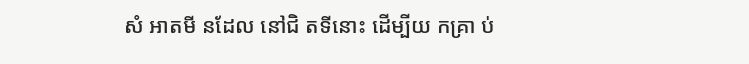សំ អាតមី នដែល នៅជិ តទីនោះ ដើម្បីយ កគ្រា ប់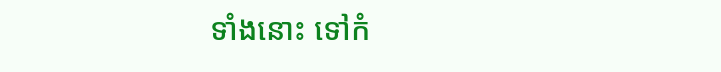ទាំងនោះ ទៅកំ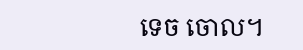ទេច ចោល។